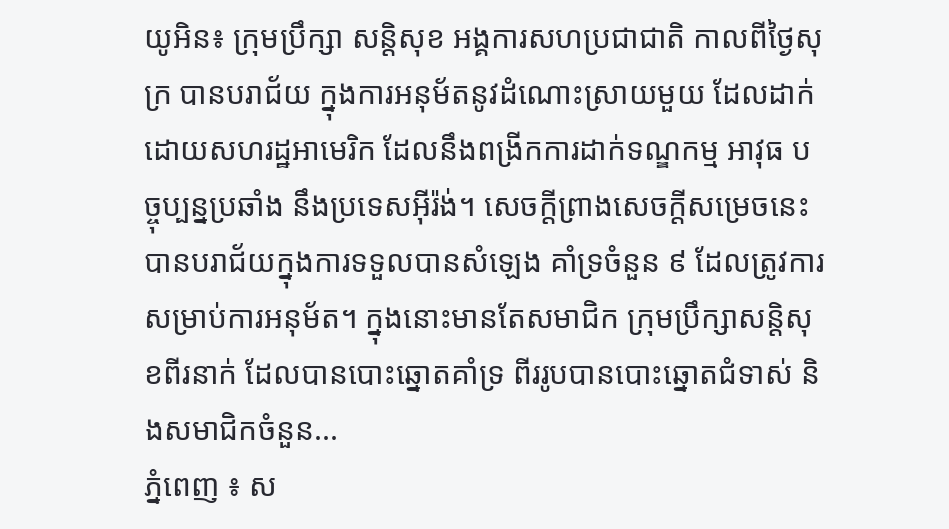យូអិន៖ ក្រុមប្រឹក្សា សន្តិសុខ អង្គការសហប្រជាជាតិ កាលពីថ្ងៃសុក្រ បានបរាជ័យ ក្នុងការអនុម័តនូវដំណោះស្រាយមួយ ដែលដាក់ដោយសហរដ្ឋអាមេរិក ដែលនឹងពង្រីកការដាក់ទណ្ឌកម្ម អាវុធ បច្ចុប្បន្នប្រឆាំង នឹងប្រទេសអ៊ីរ៉ង់។ សេចក្តីព្រាងសេចក្តីសម្រេចនេះ បានបរាជ័យក្នុងការទទួលបានសំឡេង គាំទ្រចំនួន ៩ ដែលត្រូវការសម្រាប់ការអនុម័ត។ ក្នុងនោះមានតែសមាជិក ក្រុមប្រឹក្សាសន្តិសុខពីរនាក់ ដែលបានបោះឆ្នោតគាំទ្រ ពីររូបបានបោះឆ្នោតជំទាស់ និងសមាជិកចំនួន...
ភ្នំពេញ ៖ ស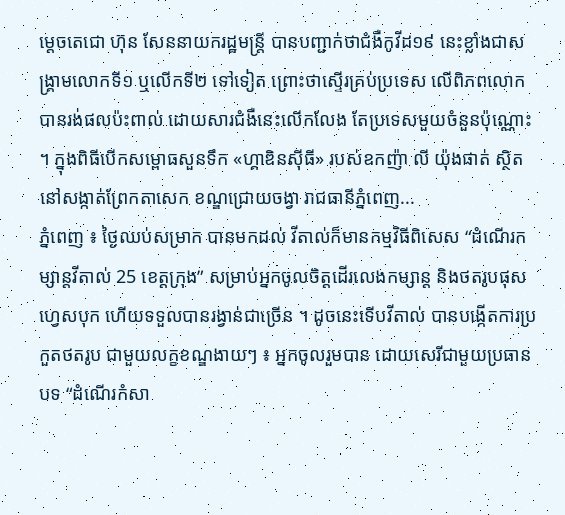ម្តេចតេជោ ហ៊ុន សែននាយករដ្ឋមន្ត្រី បានបញ្ជាក់ថាជំងឺកូវីដ១៩ នេះខ្លាំងជាសង្គ្រាមលោកទី១ ឬលើកទី២ ទៅទៀត ព្រោះថាស្ទើរគ្រប់ប្រទេស លើពិភពលោកបានរង់ផលប៉ះពាល់ ដោយសារជំងឺនេះលើកលែង តែប្រទេសមួយចំនួនប៉ុណ្ណោះ ។ ក្នុងពិធីបើកសម្ពោធសួនទឹក «ហ្គាឌិនស៊ីធី» របស់ឧកញ៉ា លី យ៉ុងផាត់ ស្ថិតនៅសង្កាត់ព្រែកតាសេក ខណ្ឌជ្រោយចង្វា រាជធានីភ្នំពេញ...
ភ្នំពេញ ៖ ថ្ងៃឈប់សម្រាក បានមកដល់ វីតាល់ក៏មានកម្មវិធីពិសេស “ដំណើរកម្សាន្តវីតាល់ 25 ខេត្តក្រុង” សម្រាប់អ្នកចូលចិត្តដើរលេងកម្សាន្ត និងថតរូបផុសហ្វេសបុក ហើយទទួលបានរង្វាន់ជាច្រើន ។ ដូចនេះទើបវីតាល់ បានបង្កើតការប្រកួតថតរូប ជាមួយលក្ខខណ្ឌងាយៗ ៖ អ្នកចូលរួមបាន ដោយសេរីជាមួយប្រធានបទ “ដំណើរកំសា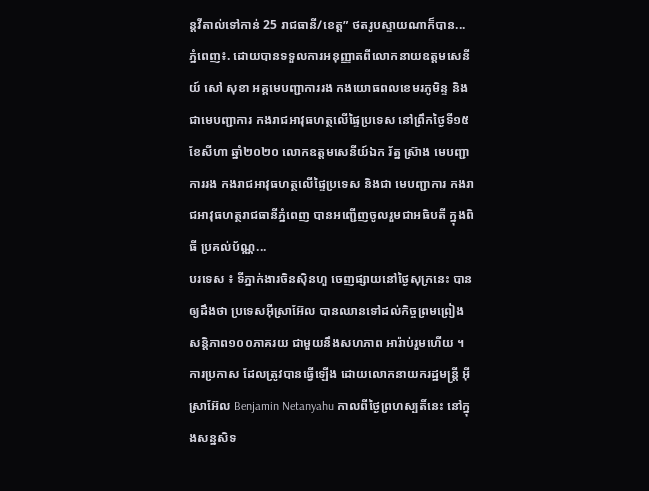ន្តវីតាល់ទៅកាន់ 25 រាជធានី/ខេត្ត” ថតរូបស្ទាយណាក៏បាន...
ភ្នំពេញ៖. ដោយបានទទួលការអនុញ្ញាតពីលោកនាយឧត្តមសេនីយ៍ សៅ សុខា អគ្គមេបញ្ជាការរង កងយោធពលខេមរភូមិន្ទ និងជាមេបញ្ជាការ កងរាជអាវុធហត្ថលើផ្ទៃប្រទេស នៅព្រឹកថ្ងៃទី១៥ ខែសីហា ឆ្នាំ២០២០ លោកឧត្តមសេនីយ៍ឯក រ័ត្ន ស្រ៊ាង មេបញ្ជាការរង កងរាជអាវុធហត្ថលើផ្ទៃប្រទេស និងជា មេបញ្ជាការ កងរាជអាវុធហត្ថរាជធានីភ្នំពេញ បានអញ្ជើញចូលរួមជាអធិបតី ក្នុងពិធី ប្រគល់ប័ណ្ណ...
បរទេស ៖ ទីភ្នាក់ងារចិនស៊ិនហួ ចេញផ្សាយនៅថ្ងៃសុក្រនេះ បានឲ្យដឹងថា ប្រទេសអ៊ីស្រាអ៊ែល បានឈានទៅដល់កិច្ចព្រមព្រៀង សន្តិភាព១០០ភាគរយ ជាមួយនឹងសហភាព អារ៉ាប់រួមហើយ ។ ការប្រកាស ដែលត្រូវបានធ្វើឡើង ដោយលោកនាយករដ្ឋមន្ត្រី អ៊ីស្រាអ៊ែល Benjamin Netanyahu កាលពីថ្ងៃព្រហស្បតិ៍នេះ នៅក្នុងសន្នសិទ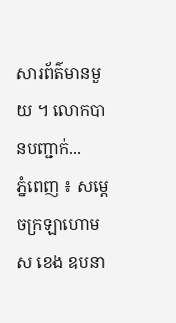សារព័ត៌មានមួយ ។ លោកបានបញ្ជាក់...
ភ្នំពេញ ៖ សម្ដេចក្រឡាហោម ស ខេង ឧបនា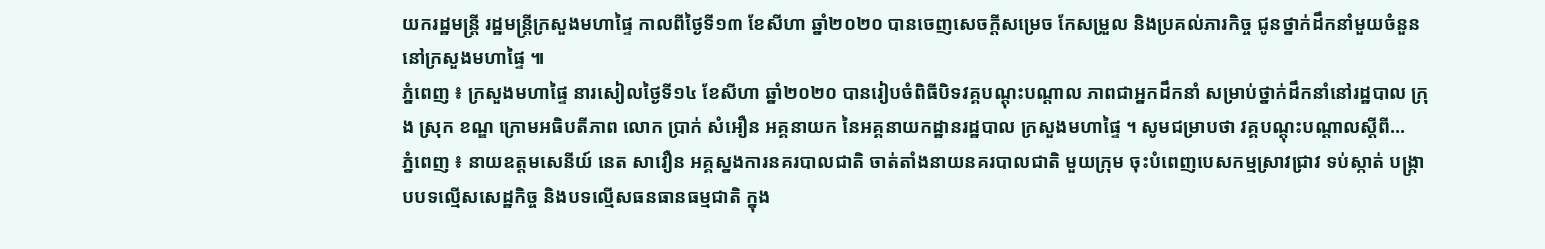យករដ្ឋមន្ដ្រី រដ្ឋមន្ដ្រីក្រសួងមហាផ្ទៃ កាលពីថ្ងៃទី១៣ ខែសីហា ឆ្នាំ២០២០ បានចេញសេចក្ដីសម្រេច កែសម្រួល និងប្រគល់ភារកិច្ច ជូនថ្នាក់ដឹកនាំមួយចំនួន នៅក្រសួងមហាផ្ទៃ ៕
ភ្នំពេញ ៖ ក្រសួងមហាផ្ទៃ នារសៀលថ្ងៃទី១៤ ខែសីហា ឆ្នាំ២០២០ បានរៀបចំពិធីបិទវគ្គបណ្ដុះបណ្ដាល ភាពជាអ្នកដឹកនាំ សម្រាប់ថ្នាក់ដឹកនាំនៅរដ្ឋបាល ក្រុង ស្រុក ខណ្ឌ ក្រោមអធិបតីភាព លោក ប្រាក់ សំអឿន អគ្គនាយក នៃអគ្គនាយកដ្ឋានរដ្ឋបាល ក្រសួងមហាផ្ទៃ ។ សូមជម្រាបថា វគ្គបណ្ដុះបណ្ដាលស្ដីពី...
ភ្នំពេញ ៖ នាយឧត្តមសេនីយ៍ នេត សាវឿន អគ្គស្នងការនគរបាលជាតិ ចាត់តាំងនាយនគរបាលជាតិ មួយក្រុម ចុះបំពេញបេសកម្មស្រាវជ្រាវ ទប់ស្កាត់ បង្ក្រាបបទល្មើសសេដ្ឋកិច្ច និងបទល្មើសធនធានធម្មជាតិ ក្នុង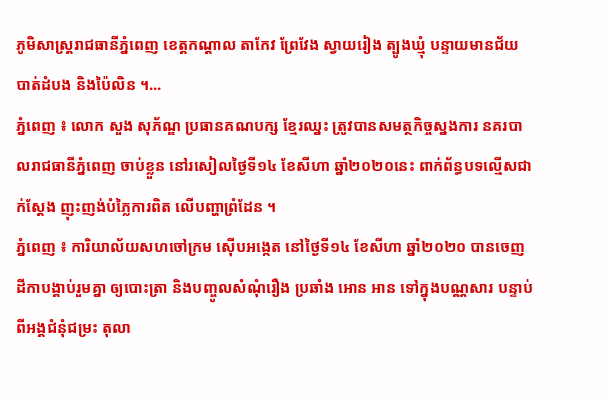ភូមិសាស្ដ្ររាជធានីភ្នំពេញ ខេត្តកណ្ដាល តាកែវ ព្រែវែង ស្វាយរៀង ត្បូងឃ្មុំ បន្ទាយមានជ័យ បាត់ដំបង និងប៉ៃលិន ។...
ភ្នំពេញ ៖ លោក សួង សុភ័ណ្ឌ ប្រធានគណបក្ស ខ្មែរឈ្នះ ត្រូវបានសមត្ថកិច្ចស្នងការ នគរបាលរាជធានីភ្នំពេញ ចាប់ខ្លួន នៅរសៀលថ្ងៃទី១៤ ខែសីហា ឆ្នាំ២០២០នេះ ពាក់ព័ន្ធបទល្មើសជាក់ស្តែង ញុះញង់បំភ្លៃការពិត លើបញ្ហាព្រំដែន ។
ភ្នំពេញ ៖ ការិយាល័យសហចៅក្រម ស៊ើបអង្កេត នៅថ្ងៃទី១៤ ខែសីហា ឆ្នាំ២០២០ បានចេញដីកាបង្គាប់រួមគ្នា ឲ្យបោះត្រា និងបញ្ចូលសំណុំរឿង ប្រឆាំង អោន អាន ទៅក្នុងបណ្ណសារ បន្ទាប់ពីអង្គជំនុំជម្រះ តុលា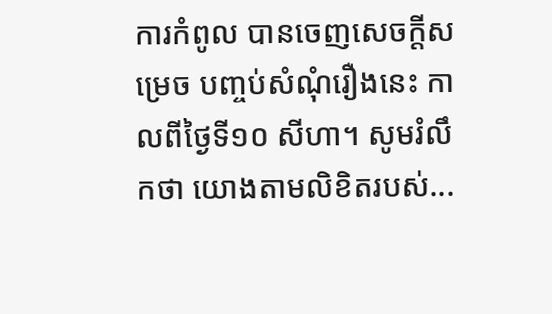ការកំពូល បានចេញសេចក្តីសម្រេច បញ្ចប់សំណុំរឿងនេះ កាលពីថ្ងៃទី១០ សីហា។ សូមរំលឹកថា យោងតាមលិខិតរបស់...